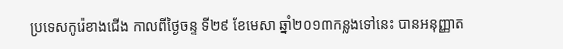ប្រទេសកូរ៉េខាងជើង កាលពីថ្ងៃចន្ទ ទី២៩ ខែមេសា ឆ្នាំ២០១៣កន្លងទៅនេះ បានអនុញ្ញាត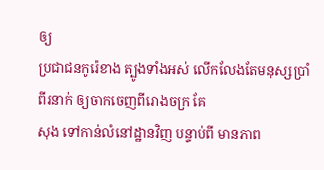ឲ្យ
ប្រជាជនកូរ៉េខាង ត្បូងទាំងអស់ លើកលែងតែមនុស្សប្រាំពីរនាក់ ឲ្យចាកចេញពីរោងចក្រ គែ
សុង ទៅកាន់លំនៅដ្ឋានវិញ បន្ទាប់ពី មានភាព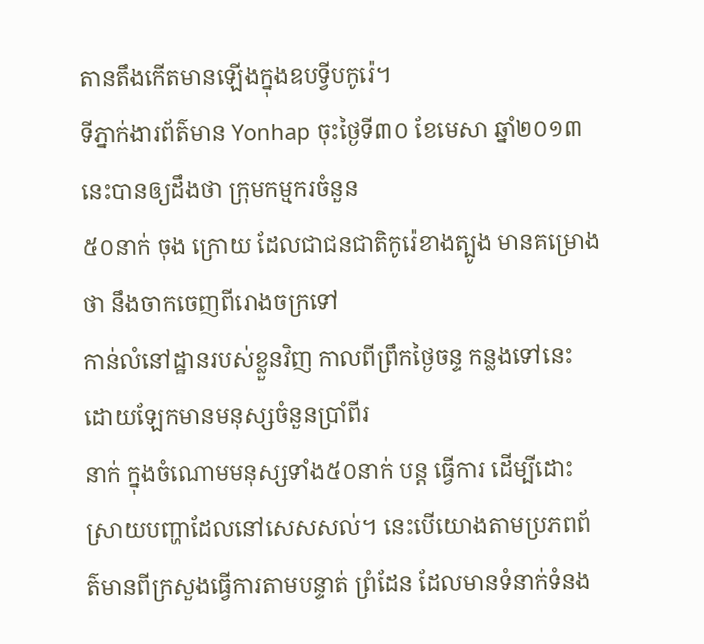តានតឹងកើតមានឡើងក្នុងឧបទ្វីបកូរ៉េ។
ទីភ្នាក់ងារព័ត៌មាន Yonhap ចុះថ្ងៃទី៣០ ខែមេសា ឆ្នាំ២០១៣នេះបានឲ្យដឹងថា ក្រុមកម្មករចំនួន
៥០នាក់ ចុង ក្រោយ ដែលជាជនជាតិកូរ៉េខាងត្បូង មានគម្រោងថា នឹងចាកចេញពីរោងចក្រទៅ
កាន់លំនៅដ្ឋានរបស់ខ្លួនវិញ កាលពីព្រឹកថ្ងៃចន្ទ កន្លងទៅនេះ ដោយឡែកមានមនុស្សចំនួនប្រាំពីរ
នាក់ ក្នុងចំណោមមនុស្សទាំង៥០នាក់ បន្ត ធ្វើការ ដើម្បីដោះស្រាយបញ្ហាដែលនៅសេសសល់។ នេះបើយោងតាមប្រភពព័ត៌មានពីក្រសួងធ្វើការតាមបន្ទាត់ ព្រំដែន ដែលមានទំនាក់ទំនង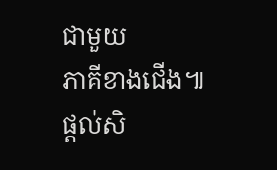ជាមួយ
ភាគីខាងជើង៕
ផ្តល់សិ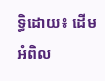ទ្ធិដោយ៖ ដើមអំពិល